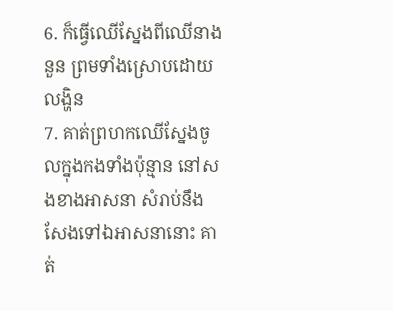6. ក៏ធ្វើឈើស្នែងពីឈើនាងនួន ព្រមទាំងស្រោបដោយលង្ហិន
7. គាត់ព្រហកឈើស្នែងចូលក្នុងកងទាំងប៉ុន្មាន នៅសងខាងអាសនា សំរាប់នឹងសែងទៅឯអាសនានោះ គាត់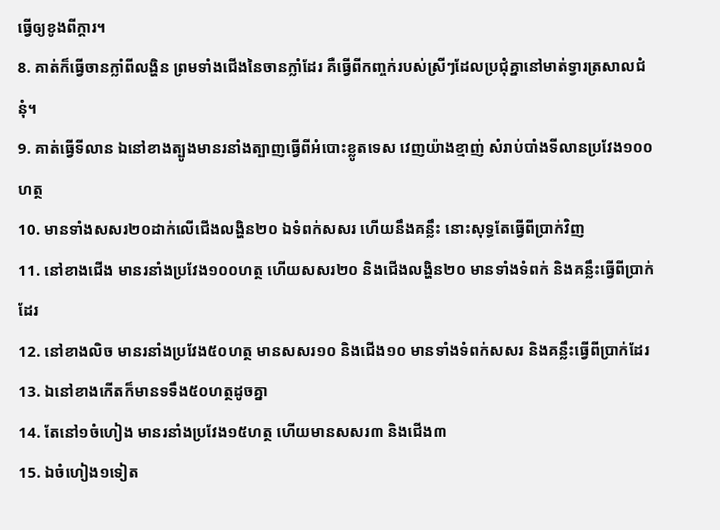ធ្វើឲ្យខូងពីក្តារ។
8. គាត់ក៏ធ្វើចានក្លាំពីលង្ហិន ព្រមទាំងជើងនៃចានក្លាំដែរ គឺធ្វើពីកញ្ចក់របស់ស្រីៗដែលប្រជុំគ្នានៅមាត់ទ្វារត្រសាលជំនុំ។
9. គាត់ធ្វើទីលាន ឯនៅខាងត្បូងមានរនាំងត្បាញធ្វើពីអំបោះខ្លូតទេស វេញយ៉ាងខ្មាញ់ សំរាប់បាំងទីលានប្រវែង១០០ហត្ថ
10. មានទាំងសសរ២០ដាក់លើជើងលង្ហិន២០ ឯទំពក់សសរ ហើយនឹងគន្លឹះ នោះសុទ្ធតែធ្វើពីប្រាក់វិញ
11. នៅខាងជើង មានរនាំងប្រវែង១០០ហត្ថ ហើយសសរ២០ និងជើងលង្ហិន២០ មានទាំងទំពក់ និងគន្លឹះធ្វើពីប្រាក់ដែរ
12. នៅខាងលិច មានរនាំងប្រវែង៥០ហត្ថ មានសសរ១០ និងជើង១០ មានទាំងទំពក់សសរ និងគន្លឹះធ្វើពីប្រាក់ដែរ
13. ឯនៅខាងកើតក៏មានទទឹង៥០ហត្ថដូចគ្នា
14. តែនៅ១ចំហៀង មានរនាំងប្រវែង១៥ហត្ថ ហើយមានសសរ៣ និងជើង៣
15. ឯចំហៀង១ទៀត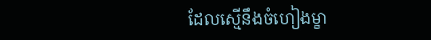ដែលស្មើនឹងចំហៀងម្ខា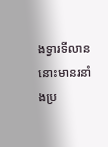ងទ្វារទីលាននោះមានរនាំងប្រ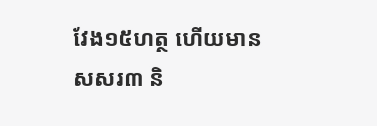វែង១៥ហត្ថ ហើយមានសសរ៣ និ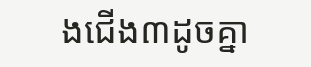ងជើង៣ដូចគ្នា